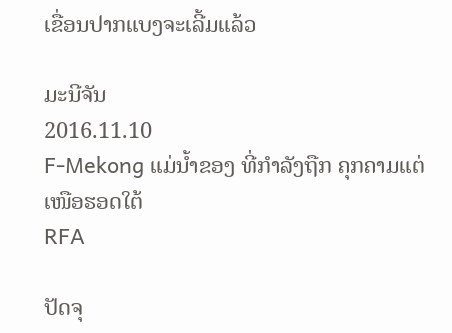ເຂື່ອນປາກແບງຈະເລີ້ມແລ້ວ

ມະນີຈັນ
2016.11.10
F-Mekong ແມ່ນໍ້າຂອງ ທີ່ກໍາລັງຖືກ ຄຸກຄາມແຕ່ເໜືອຮອດໃຕ້
RFA

ປັດຈຸ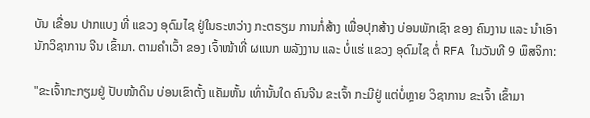ບັນ ເຂື່ອນ ປາກແບງ ທີ່ ແຂວງ ອຸດົມໄຊ ຢູ່ໃນຣະຫວ່າງ ກະຕຣຽມ ການກໍ່ສ້າງ ເພື່ອປຸກສ້າງ ບ່ອນພັກເຊົາ ຂອງ ຄົນງານ ແລະ ນຳເອົາ ນັກວິຊາການ ຈີນ ເຂົ້າມາ. ຕາມຄຳເວົ້າ ຂອງ ເຈົ້າໜ້າທີ່ ຜແນກ ພລັງງານ ແລະ ບໍ່ແຮ່ ແຂວງ ອຸດົມໄຊ ຕໍ່ RFA ໃນວັນທີ 9 ພຶສຈິກາ:

"ຂະເຈົ້າກະກຽມຢູ່ ປັບໜ້າດິນ ບ່ອນເຂົາຕັ້ງ ແຄັມຫັ້ນ ເທົ່ານັ້ນໃດ ຄົນຈີນ ຂະເຈົ້າ ກະມີຢູ່ ແຕ່ບໍ່ຫຼາຍ ວິຊາການ ຂະເຈົ້າ ເຂົ້າມາ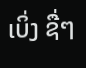ເບິ່ງ ຊື່ໆ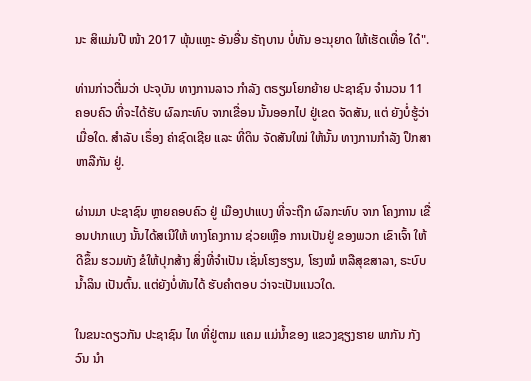ນະ ສິແມ່ນປີ ໜ້າ 2017 ພຸ້ນແຫຼະ ອັນອື່ນ ຣັຖບານ ບໍ່ທັນ ອະນຸຍາດ ໃຫ້ເຮັດເທື່ອ ໃດ໋".

ທ່ານກ່າວຕື່ມວ່າ ປະຈຸບັນ ທາງການລາວ ກຳລັງ ຕຣຽມໂຍກຍ້າຍ ປະຊາຊົນ ຈຳນວນ 11 ຄອບຄົວ ທີ່ຈະໄດ້ຮັບ ຜົລກະທົບ ຈາກເຂື່ອນ ນັ້ນອອກໄປ ຢູ່ເຂດ ຈັດສັນ, ແຕ່ ຍັງບໍ່ຮູ້ວ່າ ເມື່ອໃດ. ສຳລັບ ເຣຶ່ອງ ຄ່າຊົດເຊີຍ ແລະ ທີ່ດິນ ຈັດສັນໃໝ່ ໃຫ້ນັ້ນ ທາງການກຳລັງ ປຶກສາ ຫາລືກັນ ຢູ່.

ຜ່ານມາ ປະຊາຊົນ ຫຼາຍຄອບຄົວ ຢູ່ ເມືອງປາແບງ ທີ່ຈະຖືກ ຜົລກະທົບ ຈາກ ໂຄງການ ເຂື່ອນປາກແບງ ນັ້ນໄດ້ສເນີໃຫ້ ທາງໂຄງການ ຊ່ວຍເຫຼືອ ການເປັນຢູ່ ຂອງພວກ ເຂົາເຈົ້າ ໃຫ້ດີຂຶ້ນ ຮວມທັງ ຂໍໃຫ້ປຸກສ້າງ ສິ່ງທີ່ຈໍາເປັນ ເຊັ່ນໂຮງຮຽນ, ໂຮງໝໍ ຫລືສຸຂສາລາ, ຣະບົບ ນໍ້າລິນ ເປັນຕົ້ນ. ແຕ່ຍັງບໍ່ທັນໄດ້ ຮັບຄໍາຕອບ ວ່າຈະເປັນແນວໃດ.

ໃນຂນະດຽວກັນ ປະຊາຊົນ ໄທ ທີ່ຢູ່ຕາມ ແຄມ ແມ່ນໍ້າຂອງ ແຂວງຊຽງຮາຍ ພາກັນ ກັງວົນ ນໍາ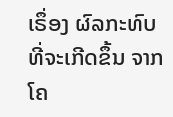ເຣຶ່ອງ ຜົລກະທົບ ທີ່ຈະເກີດຂຶ້ນ ຈາກ ໂຄ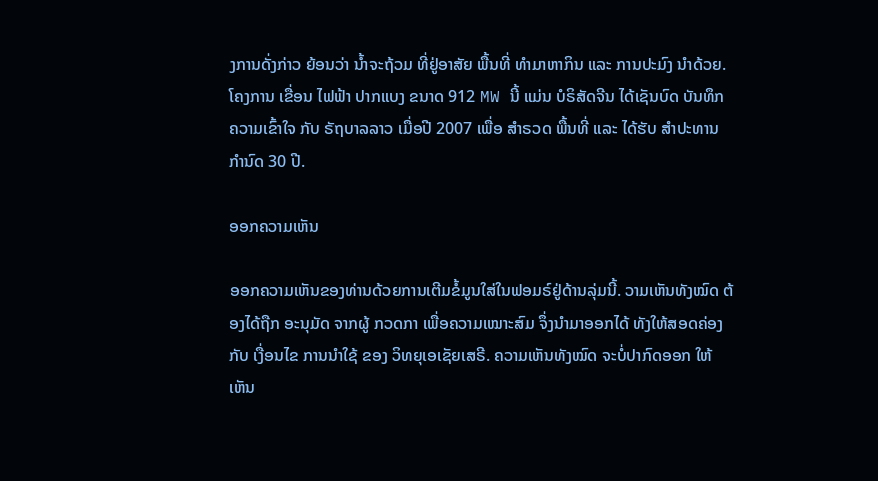ງການດັ່ງກ່າວ ຍ້ອນວ່າ ນໍ້າຈະຖ້ວມ ທີ່ຢູ່ອາສັຍ ພື້ນທີ່ ທໍາມາຫາກິນ ແລະ ການປະມົງ ນໍາດ້ວຍ. ໂຄງການ ເຂື່ອນ ໄຟຟ້າ ປາກແບງ ຂນາດ 912 MW ນີ້ ແມ່ນ ບໍຣິສັດຈີນ ໄດ້ເຊັນບົດ ບັນທຶກ ຄວາມເຂົ້າໃຈ ກັບ ຣັຖບາລລາວ ເມື່ອປີ 2007 ເພື່ອ ສໍາຣວດ ພື້ນທີ່ ແລະ ໄດ້ຮັບ ສໍາປະທານ ກໍານົດ 30 ປີ.

ອອກຄວາມເຫັນ

ອອກຄວາມເຫັນຂອງທ່ານດ້ວຍການເຕີມຂໍ້ມູນໃສ່ໃນຟອມຣ໌ຢູ່ດ້ານລຸ່ມນີ້. ວາມເຫັນທັງໝົດ ຕ້ອງໄດ້ຖືກ ອະນຸມັດ ຈາກຜູ້ ກວດກາ ເພື່ອຄວາມເໝາະສົມ ຈຶ່ງນໍາມາອອກໄດ້ ທັງໃຫ້ສອດຄ່ອງ ກັບ ເງື່ອນໄຂ ການນຳໃຊ້ ຂອງ ວິທຍຸເອເຊັຍເສຣີ. ຄວາມເຫັນທັງໝົດ ຈະບໍ່ປາກົດອອກ ໃຫ້ເຫັນ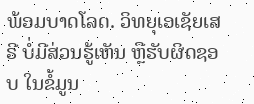ພ້ອມບາດໂລດ. ວິທຍຸເອເຊັຍເສຣີ ບໍ່ມີສ່ວນຮູ້ເຫັນ ຫຼືຮັບຜິດຊອບ ໃນຂໍ້ມູນ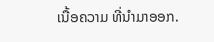ເນື້ອຄວາມ ທີ່ນໍາມາອອກ.